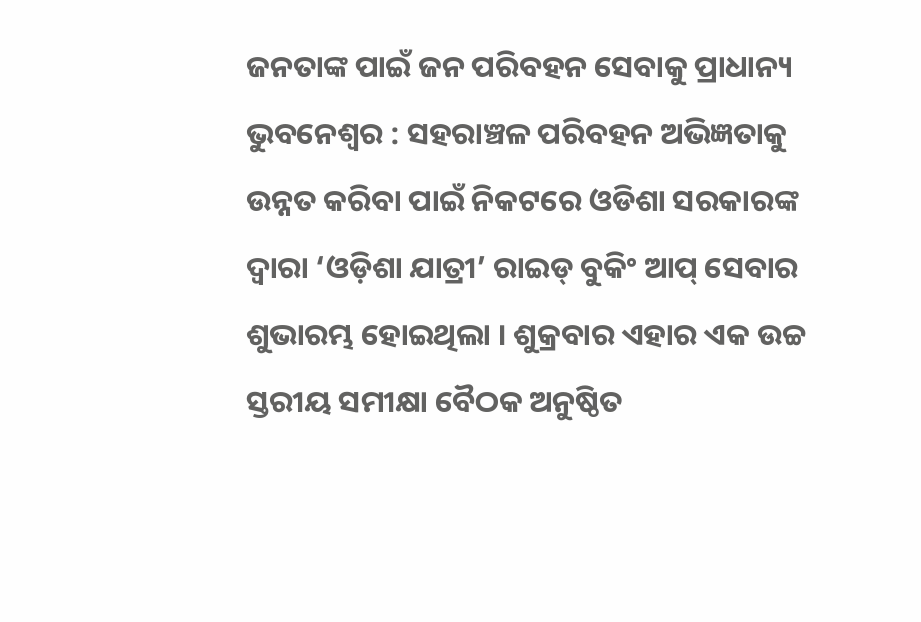ଜନତାଙ୍କ ପାଇଁ ଜନ ପରିବହନ ସେବାକୁ ପ୍ରାଧାନ୍ୟ
ଭୁବନେଶ୍ୱର : ସହରାଞ୍ଚଳ ପରିବହନ ଅଭିଜ୍ଞତାକୁ ଉନ୍ନତ କରିବା ପାଇଁ ନିକଟରେ ଓଡିଶା ସରକାରଙ୍କ ଦ୍ୱାରା ‘ଓଡ଼ିଶା ଯାତ୍ରୀ’ ରାଇଡ୍ ବୁକିଂ ଆପ୍ ସେବାର ଶୁଭାରମ୍ଭ ହୋଇଥିଲା । ଶୁକ୍ରବାର ଏହାର ଏକ ଉଚ୍ଚ ସ୍ତରୀୟ ସମୀକ୍ଷା ବୈଠକ ଅନୁଷ୍ଠିତ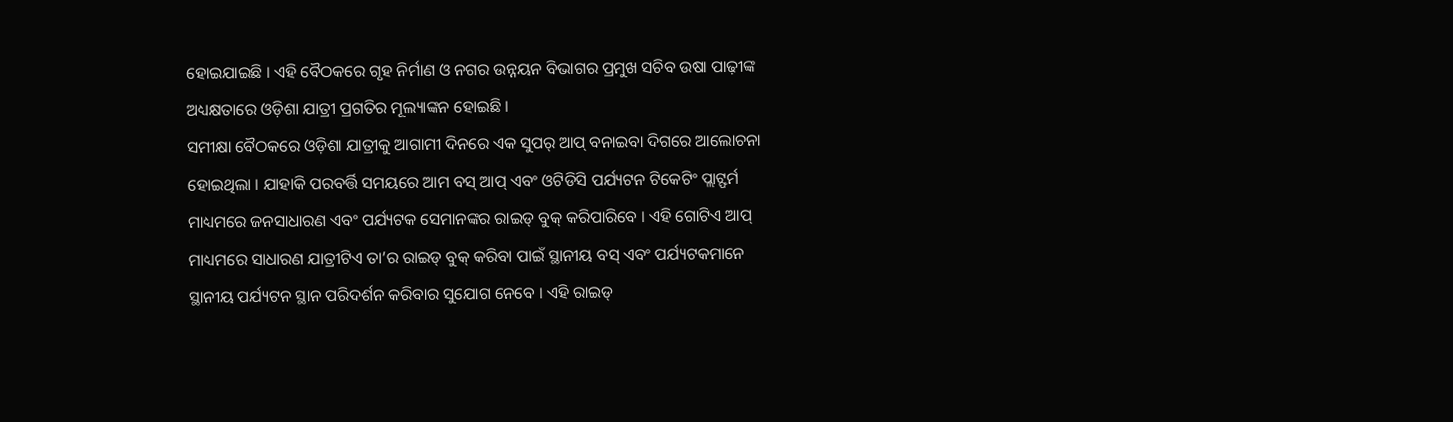ହୋଇଯାଇଛି । ଏହି ବୈଠକରେ ଗୃହ ନିର୍ମାଣ ଓ ନଗର ଉନ୍ନୟନ ବିଭାଗର ପ୍ରମୁଖ ସଚିବ ଉଷା ପାଢ଼ୀଙ୍କ ଅଧ୍ୟକ୍ଷତାରେ ଓଡ଼ିଶା ଯାତ୍ରୀ ପ୍ରଗତିର ମୂଲ୍ୟାଙ୍କନ ହୋଇଛି ।
ସମୀକ୍ଷା ବୈଠକରେ ଓଡ଼ିଶା ଯାତ୍ରୀକୁ ଆଗାମୀ ଦିନରେ ଏକ ସୁପର୍ ଆପ୍ ବନାଇବା ଦିଗରେ ଆଲୋଚନା ହୋଇଥିଲା । ଯାହାକି ପରବର୍ତ୍ତି ସମୟରେ ଆମ ବସ୍ ଆପ୍ ଏବଂ ଓଟିଡିସି ପର୍ଯ୍ୟଟନ ଟିକେଟିଂ ପ୍ଲାଟ୍ଫର୍ମ ମାଧ୍ୟମରେ ଜନସାଧାରଣ ଏବଂ ପର୍ଯ୍ୟଟକ ସେମାନଙ୍କର ରାଇଡ୍ ବୁକ୍ କରିପାରିବେ । ଏହି ଗୋଟିଏ ଆପ୍ ମାଧ୍ୟମରେ ସାଧାରଣ ଯାତ୍ରୀଟିଏ ତା’ର ରାଇଡ୍ ବୁକ୍ କରିବା ପାଇଁ ସ୍ଥାନୀୟ ବସ୍ ଏବଂ ପର୍ଯ୍ୟଟକମାନେ ସ୍ଥାନୀୟ ପର୍ଯ୍ୟଟନ ସ୍ଥାନ ପରିଦର୍ଶନ କରିବାର ସୁଯୋଗ ନେବେ । ଏହି ରାଇଡ୍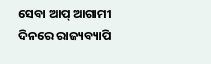ସେବା ଆପ୍ ଆଗାମୀ ଦିନରେ ରାଜ୍ୟବ୍ୟାପି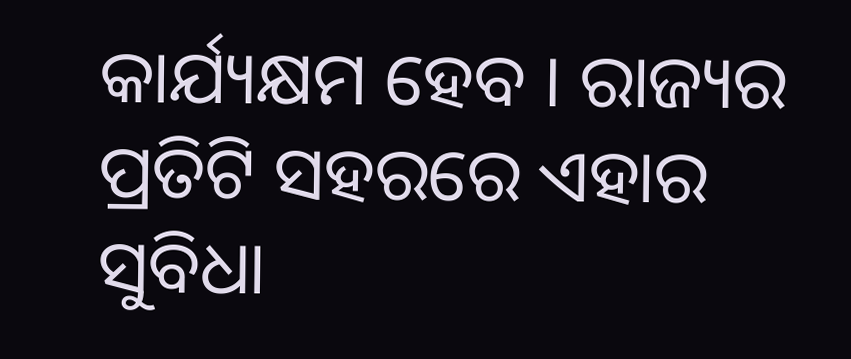କାର୍ଯ୍ୟକ୍ଷମ ହେବ । ରାଜ୍ୟର ପ୍ରତିଟି ସହରରେ ଏହାର ସୁବିଧା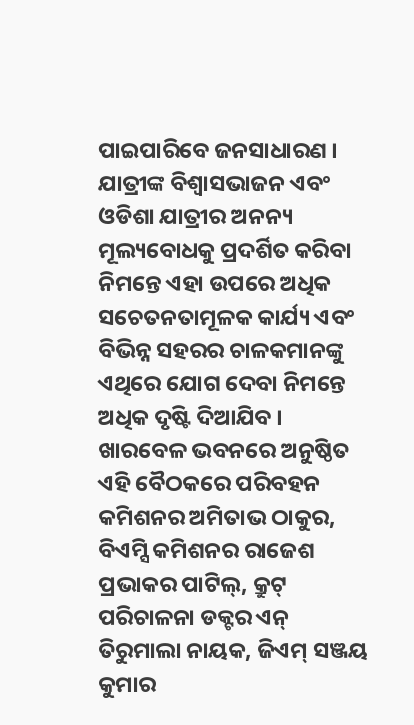ପାଇପାରିବେ ଜନସାଧାରଣ ।
ଯାତ୍ରୀଙ୍କ ବିଶ୍ୱାସଭାଜନ ଏବଂ ଓଡିଶା ଯାତ୍ରୀର ଅନନ୍ୟ ମୂଲ୍ୟବୋଧକୁ ପ୍ରଦର୍ଶିତ କରିବା ନିମନ୍ତେ ଏହା ଉପରେ ଅଧିକ ସଚେତନତାମୂଳକ କାର୍ଯ୍ୟ ଏବଂ ବିଭିନ୍ନ ସହରର ଚାଳକମାନଙ୍କୁ ଏଥିରେ ଯୋଗ ଦେବା ନିମନ୍ତେ ଅଧିକ ଦୃଷ୍ଟି ଦିଆଯିବ । ଖାରବେଳ ଭବନରେ ଅନୁଷ୍ଠିତ ଏହି ବୈଠକରେ ପରିବହନ କମିଶନର ଅମିତାଭ ଠାକୁର, ବିଏମ୍ସି କମିଶନର ରାଜେଶ ପ୍ରଭାକର ପାଟିଲ୍, କ୍ରୁଟ୍ ପରିଚାଳନା ଡକ୍ଟର ଏନ୍ ତିରୁମାଲା ନାୟକ, ଜିଏମ୍ ସଞ୍ଜୟ କୁମାର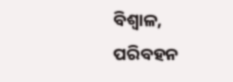ବିଶ୍ୱାଳ, ପରିବହନ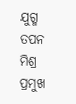ଯୁଗ୍ମ ତପନ ମିଶ୍ର ପ୍ରମୁଖ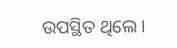ଉପସ୍ଥିତ ଥିଲେ ।